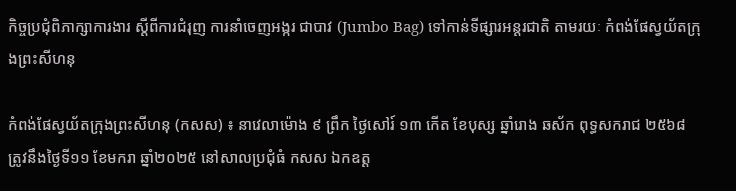កិច្ចប្រជុំពិភាក្សាការងារ ស្តីពីការជំរុញ ការនាំចេញអង្ករ ជាបាវ (Jumbo Bag) ទៅកាន់ទីផ្សារអន្តរជាតិ តាមរយៈ កំពង់ផែស្វយ័តក្រុងព្រះសីហនុ

កំពង់ផែស្វយ័តក្រុងព្រះសីហនុ (កសស) ៖ នាវេលាម៉ោង ៩ ព្រឹក ថ្ងៃសៅរ៍ ១៣ កើត ខែបុស្ស ឆ្នាំរោង ឆស័ក ពុទ្ធសករាជ ២៥៦៨ ត្រូវនឹងថ្ងៃទី១១ ខែមករា ឆ្នាំ២០២៥ នៅសាលប្រជុំធំ កសស ឯកឧត្ត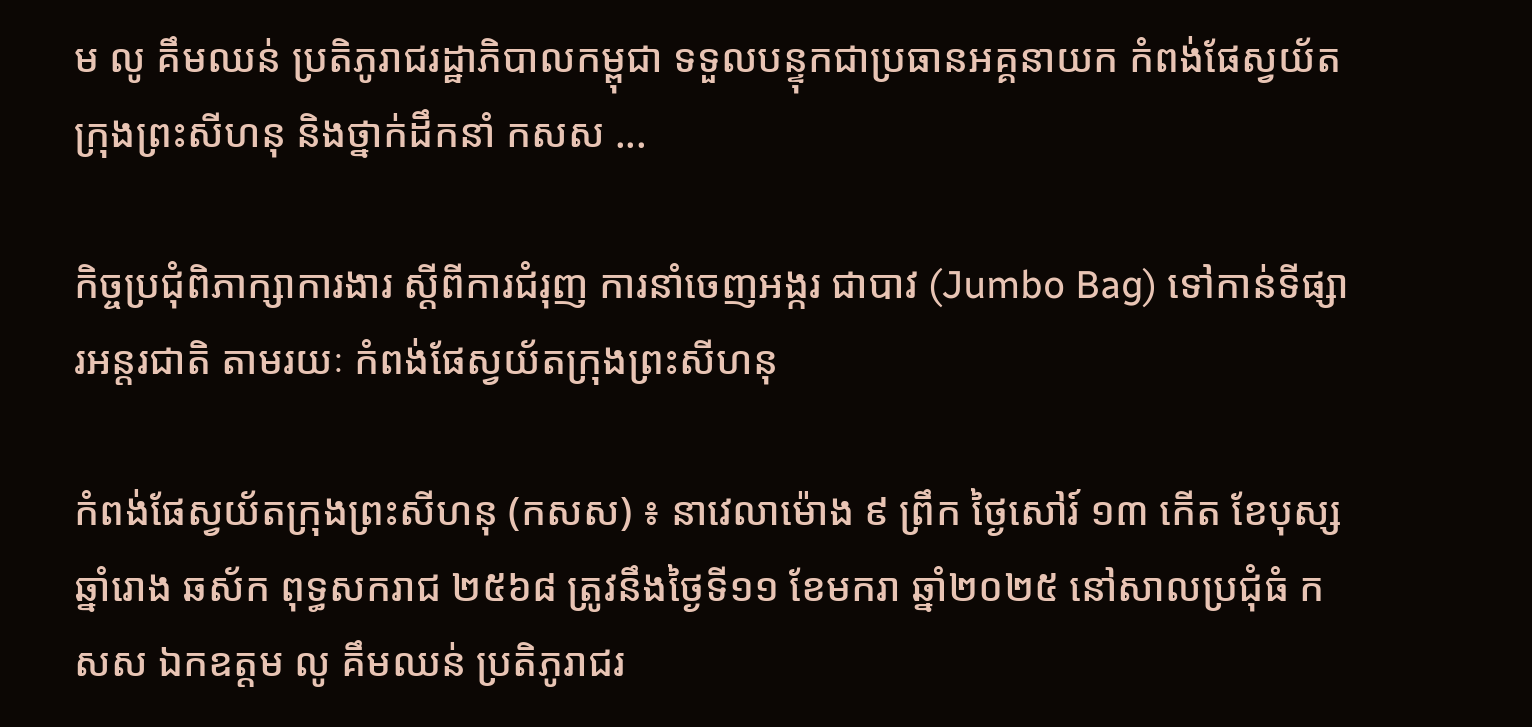ម លូ គឹមឈន់ ប្រតិភូរាជរដ្ឋាភិបាលកម្ពុជា ទទួលបន្ទុកជាប្រធានអគ្គនាយក កំពង់ផែស្វយ័តក្រុងព្រះសីហនុ និងថ្នាក់ដឹកនាំ កសស ...

កិច្ចប្រជុំពិភាក្សាការងារ ស្តីពីការជំរុញ ការនាំចេញអង្ករ ជាបាវ (Jumbo Bag) ទៅកាន់ទីផ្សារអន្តរជាតិ តាមរយៈ កំពង់ផែស្វយ័តក្រុងព្រះសីហនុ

កំពង់ផែស្វយ័តក្រុងព្រះសីហនុ (កសស) ៖ នាវេលាម៉ោង ៩ ព្រឹក ថ្ងៃសៅរ៍ ១៣ កើត ខែបុស្ស ឆ្នាំរោង ឆស័ក ពុទ្ធសករាជ ២៥៦៨ ត្រូវនឹងថ្ងៃទី១១ ខែមករា ឆ្នាំ២០២៥ នៅសាលប្រជុំធំ កសស ឯកឧត្តម លូ គឹមឈន់ ប្រតិភូរាជរ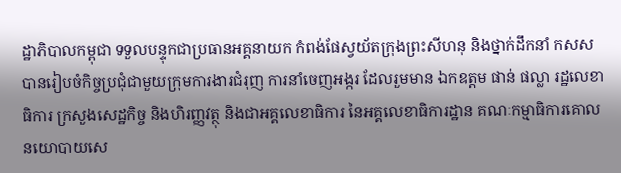ដ្ឋាភិបាលកម្ពុជា ទទួលបន្ទុកជាប្រធានអគ្គនាយក កំពង់ផែស្វយ័តក្រុងព្រះសីហនុ និងថ្នាក់ដឹកនាំ កសស បានរៀបចំកិច្ចប្រជុំជាមួយក្រុមការងារជំរុញ ការនាំចេញអង្ករ ដែលរួមមាន ឯកឧត្តម ផាន់ ផល្លា រដ្ឋលេខាធិការ ក្រសួងសេដ្ឋកិច្ច និងហិរញ្ញវត្ថុ និងជាអគ្គលេខាធិការ នៃអគ្គលេខាធិការដ្ឋាន គណៈកម្មាធិការគោលនយោបាយសេ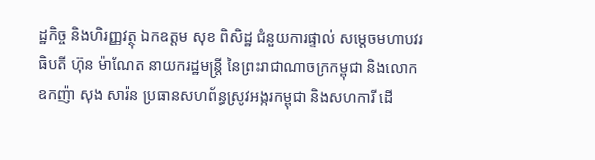ដ្ឋកិច្ច និងហិរញ្ញវត្ថុ ឯកឧត្តម សុខ ពិសិដ្ឋ ជំនួយការផ្ទាល់ សម្តេចមហាបវរធិបតី ហ៊ុន ម៉ាណែត នាយករដ្ឋមន្ត្រី នៃព្រះរាជាណាចក្រកម្ពុជា និងលោក ឧកញ៉ា សុង សារ៉ន ប្រធានសហព័ន្ធស្រូវអង្ករកម្ពុជា និងសហការី ដើ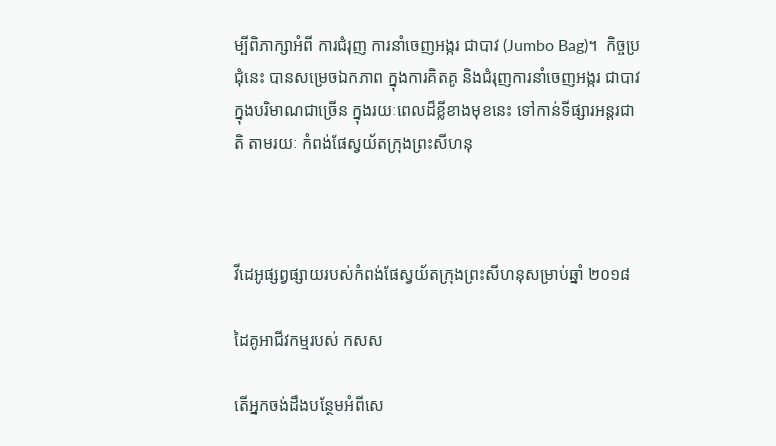ម្បីពិភាក្សាអំពី ការជំរុញ ការនាំចេញអង្ករ ជាបាវ (Jumbo Bag)។  កិច្ចប្រជុំនេះ បានសម្រេចឯកភាព ក្នុងការគិតគូ និងជំរុញការនាំចេញអង្ករ ជាបាវ ក្នុងបរិមាណជាច្រើន ក្នុងរយៈពេលដ៏ខ្លីខាងមុខនេះ ទៅកាន់ទីផ្សារអន្តរជាតិ តាមរយៈ កំពង់ផែស្វយ័តក្រុងព្រះសីហនុ



វីដេអូផ្សព្វផ្សាយរបស់កំពង់ផែស្វយ័តក្រុងព្រះសីហនុសម្រាប់ឆ្នាំ ២០១៨

ដៃគូអាជីវកម្មរបស់ កសស

តើអ្នកចង់ដឹងបន្ថែមអំពីសេ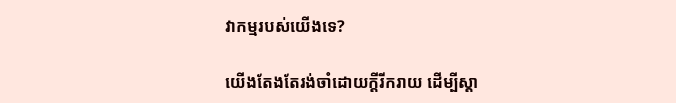វាកម្មរបស់យើងទេ?

យើងតែងតែរង់ចាំដោយក្ដីរីករាយ ដើម្បីស្តា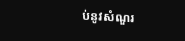ប់នូវសំណួរ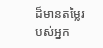ដ៏មានតម្លៃរបស់អ្នក